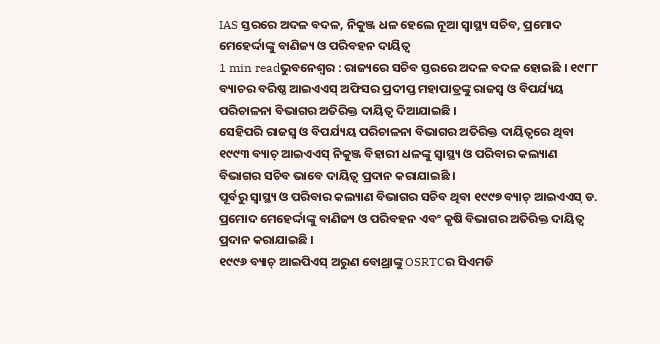IAS ସ୍ତରରେ ଅଦଳ ବଦଳ, ନିକୁଞ୍ଜ ଧଳ ହେଲେ ନୂଆ ସ୍ୱାସ୍ଥ୍ୟ ସଚିବ, ପ୍ରମୋଦ ମେହେର୍ଦ୍ଦାଙ୍କୁ ବାଣିଜ୍ୟ ଓ ପରିବହନ ଦାୟିତ୍ୱ
1 min readଭୁବନେଶ୍ୱର : ରାଜ୍ୟରେ ସଚିବ ସ୍ତରରେ ଅଦଳ ବଦଳ ହୋଇଛି । ୧୯୮୮ ବ୍ୟାଚର ବରିଷ୍ଠ ଆଇଏଏସ୍ ଅଫିସର ପ୍ରଦୀପ୍ତ ମହାପାତ୍ରଙ୍କୁ ରାଜସ୍ୱ ଓ ବିପର୍ଯ୍ୟୟ ପରିଚାଳନା ବିଭାଗର ଅତିରିକ୍ତ ଦାୟିତ୍ୱ ଦିଆଯାଇଛି ।
ସେହିପରି ରାଜସ୍ୱ ଓ ବିପର୍ଯ୍ୟୟ ପରିଚାଳନା ବିଭାଗର ଅତିରିକ୍ତ ଦାୟିତ୍ୱରେ ଥିବା ୧୯୯୩ ବ୍ୟାଚ୍ ଆଇଏଏସ୍ ନିକୁଞ୍ଜ ବିହାରୀ ଧଳଙ୍କୁ ସ୍ୱାସ୍ଥ୍ୟ ଓ ପରିବାର କଲ୍ୟାଣ ବିଭାଗର ସଚିବ ଭାବେ ଦାୟିତ୍ୱ ପ୍ରଦାନ କରାଯାଇଛି ।
ପୂର୍ବରୁ ସ୍ୱାସ୍ଥ୍ୟ ଓ ପରିବାର କଲ୍ୟାଣ ବିଭାଗର ସଚିବ ଥିବା ୧୯୯୭ ବ୍ୟାଚ୍ ଆଇଏଏସ୍ ଡ. ପ୍ରମୋଦ ମେହେର୍ଦ୍ଦାଙ୍କୁ ବାଣିଜ୍ୟ ଓ ପରିବହନ ଏବଂ କୃଷି ବିଭାଗର ଅତିରିକ୍ତ ଦାୟିତ୍ୱ ପ୍ରଦାନ କରାଯାଇଛି ।
୧୯୯୬ ବ୍ୟାଚ୍ ଆଇପିଏସ୍ ଅରୁଣ ବୋଥ୍ରାଙ୍କୁ OSRTCର ସିଏମଡି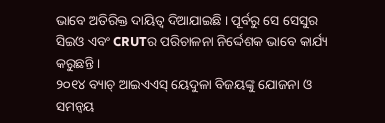ଭାବେ ଅତିରିକ୍ତ ଦାୟିତ୍ୱ ଦିଆଯାଇଛି । ପୂର୍ବରୁ ସେ ସେସୁର ସିଇଓ ଏବଂ CRUTର ପରିଚାଳନା ନିର୍ଦ୍ଦେଶକ ଭାବେ କାର୍ଯ୍ୟ କରୁଛନ୍ତି ।
୨୦୧୪ ବ୍ୟାଚ୍ ଆଇଏଏସ୍ ୟେଦୁଳା ବିଜୟଙ୍କୁ ଯୋଜନା ଓ ସମନ୍ୱୟ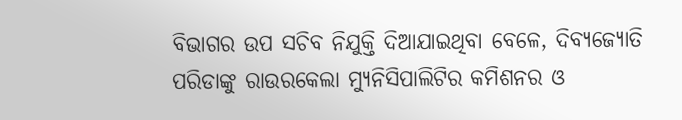ବିଭାଗର ଉପ ସଚିବ ନିଯୁକ୍ତି ଦିଆଯାଇଥିବା ବେଳେ, ଦିବ୍ୟଜ୍ୟୋତି ପରିଡାଙ୍କୁ ରାଉରକେଲା ମ୍ୟୁନିସିପାଲିଟିର କମିଶନର ଓ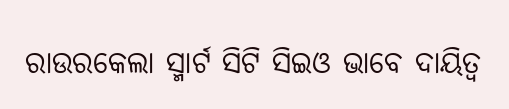ରାଉରକେଲା ସ୍ମାର୍ଟ ସିଟି ସିଇଓ ଭାବେ ଦାୟିତ୍ୱ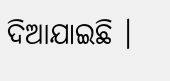ଦିଆଯାଇଛି ।